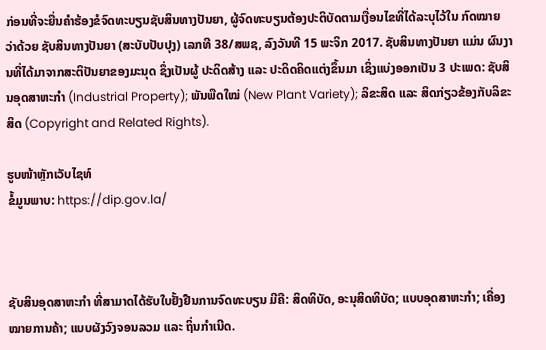ກ່ອນທີ່ຈະຍື່ນຄຳຮ້ອງຂໍຈົດທະບຽນຊັບສິນທາງປັນຍາ, ຜູ້ຈົດທະບຽນຕ້ອງປະຕິບັດຕາມເງື່ອນໄຂທີ່ໄດ້ລະບຸໄວ້ໃນ ກົດໝາຍ ວ່າດ້ວຍ ຊັບສິນທາງປັນຍາ (ສະບັບປັບປຸງ) ເລກທີ 38/ສພຊ, ລົງວັນທີ 15 ພະຈິກ 2017. ຊັບສິນທາງປັນຍາ ແມ່ນ ຜົນງານທີ່ໄດ້ມາຈາກສະຕິປັນຍາຂອງມະນຸດ ຊຶ່ງເປັນຜູ້ ປະດິດສ້າງ ແລະ ປະດິດຄິດແຕ່ງຂຶ້ນມາ ເຊິ່ງແບ່ງອອກເປັນ 3 ປະເພດ: ຊັບສິນອຸດສາຫະກຳ (Industrial Property); ພັນພືດໃໝ່ (New Plant Variety); ລິຂະສິດ ແລະ ສິດກ່ຽວຂ້ອງກັບລິຂະສິດ (Copyright and Related Rights).

ຮູບໜ້າຫຼັກເວັບໄຊທ໌
ຂໍ້ມູນພາບ: https://dip.gov.la/



ຊັບສິນອຸດສາຫະກຳ ທີ່ສາມາດໄດ້ຮັບໃບຢັ້ງຢືນການຈົດທະບຽນ ມີຄື: ສິດທິບັດ, ອະນຸສິດທິບັດ; ແບບອຸດສາຫະກຳ; ເຄື່ອງໝາຍການຄ້າ; ແບບຜັງວົງຈອນລວມ ແລະ ຖິ່ນກຳເນີດ.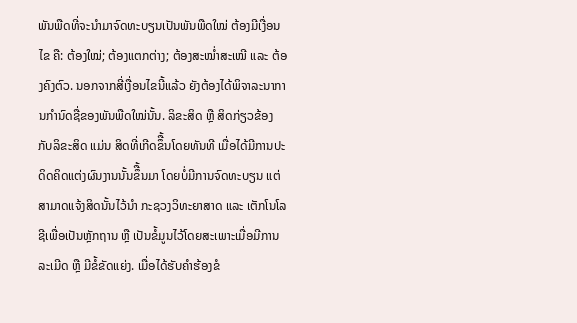ພັນພືດທີ່ຈະນຳມາຈົດທະບຽນເປັນພັນພືດໃໝ່ ຕ້ອງມີເງື່ອນໄຂ ຄື: ຕ້ອງໃໝ່; ຕ້ອງແຕກຕ່າງ; ຕ້ອງສະໝ່ຳສະເໝີ ແລະ ຕ້ອງຄົງຕົວ. ນອກຈາກສີ່ເງື່ອນໄຂນີ້ແລ້ວ ຍັງຕ້ອງໄດ້ພິຈາລະນາການກຳນົດຊື່ຂອງພັນພືດໃໝ່ນັ້ນ. ລິຂະສິດ ຫຼື ສິດກ່ຽວຂ້ອງກັບລິຂະສິດ ແມ່ນ ສິດທີ່ເກີດຂຶື້ນໂດຍທັນທີ ເມື່ອໄດ້ມີການປະດິດຄິດແຕ່ງຜົນງານນັ້ນຂຶື້ນມາ ໂດຍບໍ່ມີການຈົດທະບຽນ ແຕ່ສາມາດແຈ້ງສິດນັ້ນໄວ້ນຳ ກະຊວງວິທະຍາສາດ ແລະ ເຕັກໂນໂລຊີເພື່ອເປັນຫຼັກຖານ ຫຼື ເປັນຂໍ້ມູນໄວ້ໂດຍສະເພາະເມື່ອມີການລະເມີດ ຫຼື ມີຂໍ້ຂັດແຍ່ງ. ເມື່ອໄດ້ຮັບຄຳຮ້ອງຂໍ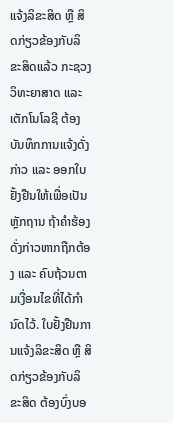ແຈ້ງລິຂະສິດ ຫຼື ສິດກ່ຽວຂ້ອງກັບລິຂະສິດແລ້ວ ກະຊວງວິທະຍາສາດ ແລະ ເຕັກໂນໂລຊີ ຕ້ອງບັນທຶກການແຈ້ງດັ່ງກ່າວ ແລະ ອອກໃບຢັ້ງຢືນໃຫ້ເພື່ອເປັນຫຼັກຖານ ຖ້າຄໍາຮ້ອງດັ່ງກ່າວຫາກຖືກຕ້ອງ ແລະ ຄົບຖ້ວນຕາມເງື່ອນໄຂທີ່ໄດ້ກຳນົດໄວ້. ໃບຢັ້ງຢືນການແຈ້ງລິຂະສິດ ຫຼື ສິດກ່ຽວຂ້ອງກັບລິຂະສິດ ຕ້ອງບົ່ງບອ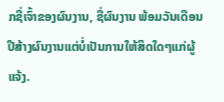ກຊື່ເຈົ້າຂອງຜົນງານ, ຊື່ຜົນງານ ພ້ອມວັນເດືອນປີສ້າງຜົນງານແຕ່ບໍ່ເປັນການໃຫ້ສິດໃດໆແກ່ຜູ້ແຈ້ງ.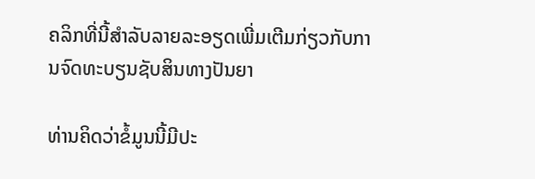ຄລິກທີ່ນີ້ສຳລັບລາຍລະອຽດເພີ່ມເຕີມກ່ຽວກັບການຈົດທະບຽນຊັບສິນທາງປັນຍາ

ທ່ານຄິດວ່າຂໍ້ມູນນີ້ມີປະ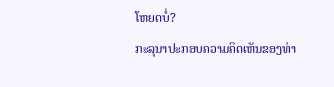ໂຫຍດບໍ່?
ກະລຸນາປະກອບຄວາມຄິດເຫັນຂອງທ່າ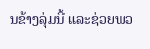ນຂ້າງລຸ່ມນີ້ ແລະຊ່ວຍພວ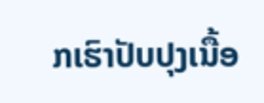ກເຮົາປັບປຸງເນື້ອ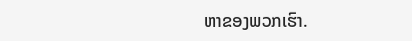ຫາຂອງພວກເຮົາ.